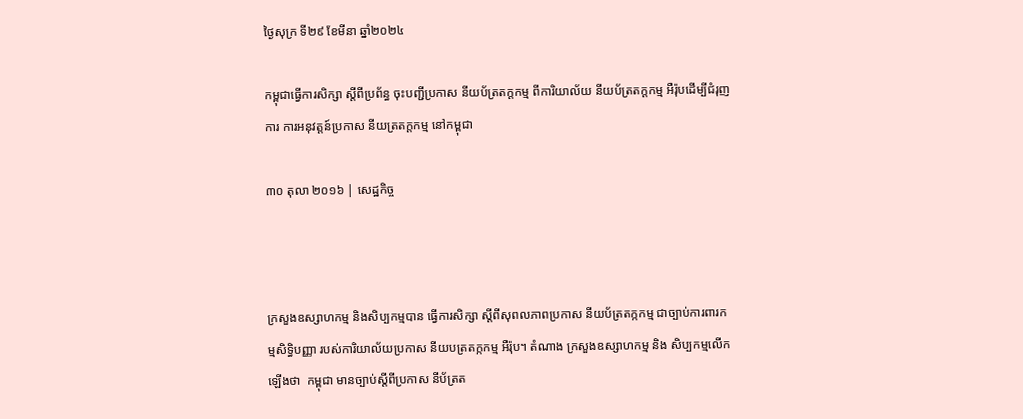ថ្ងៃសុក្រ ទី២៩ ខែមីនា ឆ្នាំ២០២៤

កម្ពុជាធ្វើការសិក្សា ស្តីពីប្រព័ន្ធ ចុះបញ្ជីប្រកាស នីយប័ត្រតក្តកម្ម ពីការិយាល័យ នីយប័ត្រតក្តកម្ម អឺរ៉ុបដើម្បីជំរុញការ ការអនុវត្តន៍ប្រកាស នីយត្រតក្តកម្ម នៅកម្ពុជា

៣០ តុលា ២០១៦ | សេដ្ឋកិច្ច



ក្រសួងឧស្សាហកម្ម និងសិប្បកម្មបាន ធ្វើការសិក្សា ស្តីពីសុពលភាពប្រកាស នីយប័ត្រតក្កកម្ម ជាច្បាប់ការពារកម្មសិទ្ធិបញ្ញា របស់ការិយាល័យប្រកាស នីយបត្រតក្កកម្ម អឺរ៉ុប។ តំណាង ក្រសួងឧស្សាហកម្ម និង សិប្បកម្មលើកឡើងថា  កម្ពុជា មានច្បាប់ស្តីពីប្រកាស នីប័ត្រត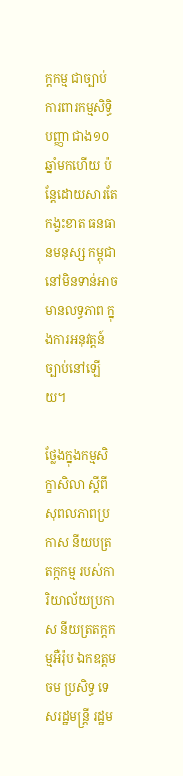ក្តកម្ម ជាច្បាប់ការពារកម្មសិទ្ធិបញ្ញា ជាង១០ឆ្នាំមកហើយ ប៉ន្តែដោយសារតែ កង្វះខាត ធនធានមនុស្ស កម្ពុជានៅមិនទាន់អាច មានលទ្ធភាព ក្នុងការអនុវត្តន៍ច្បាប់នៅឡើយ។

ថ្លែងក្នុងកម្មសិក្ខាសិលា ស្តីពីសុពលភាពប្រកាស នីយបត្រតក្កកម្ម របស់ការិយាល័យប្រកាស នីយត្រតក្តកម្មអឺរ៉ុប ឯកឧត្តម ចម ប្រសិទ្ធ ទេសរដ្ឋមន្ត្រី រដ្ឋម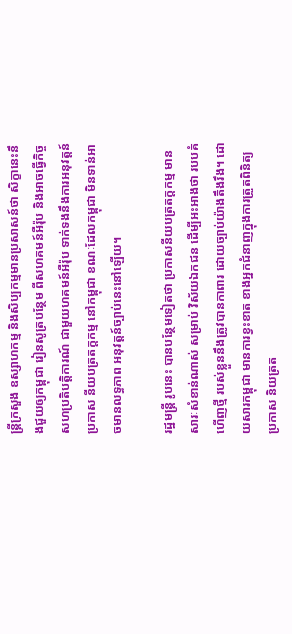ន្ត្រីក្រសួង ឧស្សាហកម្ម និងសិប្បកម្មមានប្រសាសន៍ថា សិក្ខានេះនឹងជួយឲ្យកម្ពុជា រៀនសូត្របន្ថែម ពីសហគមន៍អឺរ៉ុប និងអាចធ្វើកិច្ចសហប្រតិបត្តិការណ៍ ជាមួយហគមន៍អឺរ៉ុប ទាក់ទងនឹងការអនុវត្តន៍ប្រកាស នីយបត្រតក្តកម្ម នៅកម្ពុជា ខណៈដែលកម្ពុជា មិនទាន់អាចមានលទ្ធភាព អនុវត្តន៍ច្បាប់នេះនៅឡើយ។

រដ្ឋមន្រ្តី រូបនេះ បានបន្ថែមទៀតថា ប្រកាសនីយបត្រតក្តកម្ម មានសារៈសំខាន់ណាស់ សម្រាប់ វិស័យឯកជន ដើម្បីអះអាងថា របបគំហើញថ្មី របស់ខ្លួននឹងត្រូវបានកាពារ ដោយច្បាប់យ៉ាងតឹងរឹង។ ដោយសារកម្ពុជា មានការខ្វះខាត ខាងអ្នកជំនាញក្នុងការត្រួតពិនិត្យប្រកាស និយត្រត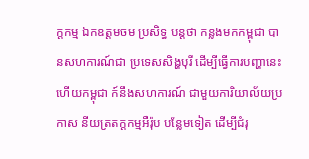ក្តកម្ម ឯកឧត្តមចម ប្រសិទ្ធ បន្តថា កន្លងមកកម្ពុជា បានសហការណ៍ជា ប្រទេសសិង្ហបុរី ដើម្បីធ្វើការបញ្ហានេះ ហើយកម្ពុជា ក៍នឹងសហការណ៍ ជាមួយការិយាល័យប្រកាស នីយត្រតក្តកម្មអឺរ៉ុប បន្លែមទៀត ដើម្បីជំរុ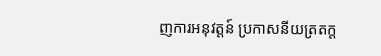ញការអនុវត្តន៍ ប្រកាសនីយត្រតក្ត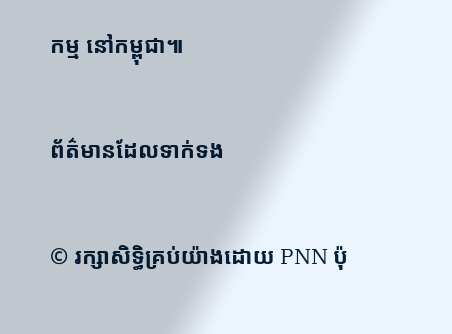កម្ម នៅកម្ពុជា៕

ព័ត៌មានដែលទាក់ទង

© រក្សាសិទ្ធិគ្រប់យ៉ាងដោយ PNN ប៉ុ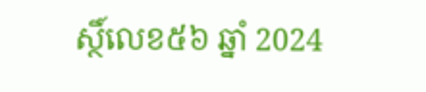ស្ថិ៍លេខ៥៦ ឆ្នាំ 2024